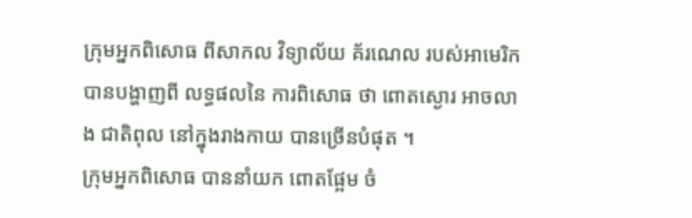ក្រុមអ្នកពិសោធ ពីសាកល វិទ្យាល័យ គ័រណេល របស់អាមេរិក បានបង្ហាញពី លទ្ធផលនៃ ការពិសោធ ថា ពោតស្ងោរ អាចលាង ជាតិពុល នៅក្នុងរាងកាយ បានច្រើនបំផុត ។
ក្រុមអ្នកពិសោធ បាននាំយក ពោតផ្អែម ចំ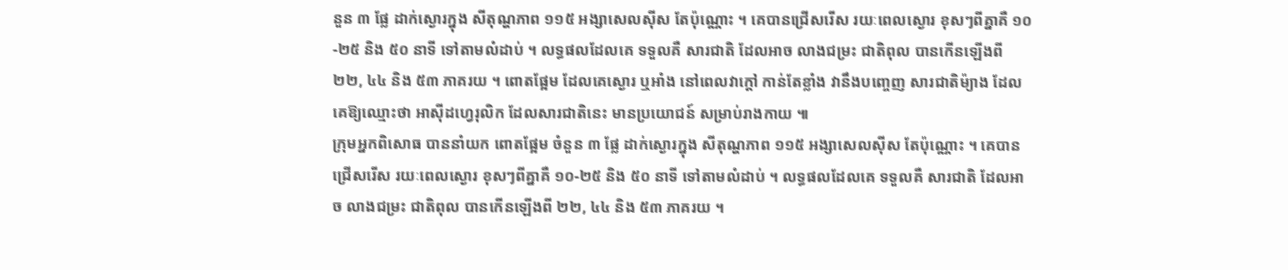នួន ៣ ផ្លែ ដាក់ស្ងោរក្នុង សីតុណ្ហភាព ១១៥ អង្សាសេលស៊ីស តែប៉ុណ្ណោះ ។ គេបានជ្រើសរើស រយៈពេលស្ងោរ ខុសៗពីគ្នាគឺ ១០-២៥ និង ៥០ នាទី ទៅតាមលំដាប់ ។ លទ្ធផលដែលគេ ទទួលគឺ សារជាតិ ដែលអាច លាងជម្រះ ជាតិពុល បានកើនឡើងពី ២២, ៤៤ និង ៥៣ ភាគរយ ។ ពោតផ្អែម ដែលគេស្ងោរ ឬអាំង នៅពេលវាក្តៅ កាន់តែខ្លាំង វានឹងបញ្ចេញ សារជាតិម៉្យាង ដែលគេឱ្យឈ្មោះថា អាស៊ីដហ្វេរុលិក ដែលសារជាតិនេះ មានប្រយោជន៍ សម្រាប់រាងកាយ ៕
ក្រុមអ្នកពិសោធ បាននាំយក ពោតផ្អែម ចំនួន ៣ ផ្លែ ដាក់ស្ងោរក្នុង សីតុណ្ហភាព ១១៥ អង្សាសេលស៊ីស តែប៉ុណ្ណោះ ។ គេបានជ្រើសរើស រយៈពេលស្ងោរ ខុសៗពីគ្នាគឺ ១០-២៥ និង ៥០ នាទី ទៅតាមលំដាប់ ។ លទ្ធផលដែលគេ ទទួលគឺ សារជាតិ ដែលអាច លាងជម្រះ ជាតិពុល បានកើនឡើងពី ២២, ៤៤ និង ៥៣ ភាគរយ ។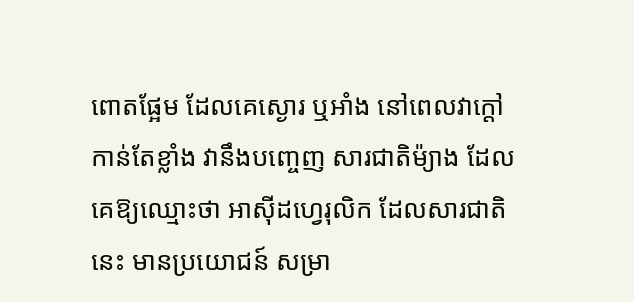ពោតផ្អែម ដែលគេស្ងោរ ឬអាំង នៅពេលវាក្តៅ កាន់តែខ្លាំង វានឹងបញ្ចេញ សារជាតិម៉្យាង ដែលគេឱ្យឈ្មោះថា អាស៊ីដហ្វេរុលិក ដែលសារជាតិនេះ មានប្រយោជន៍ សម្រា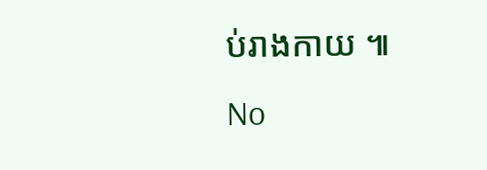ប់រាងកាយ ៕
No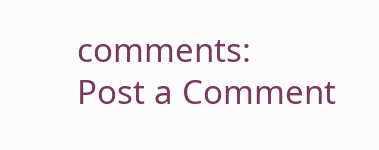comments:
Post a Comment